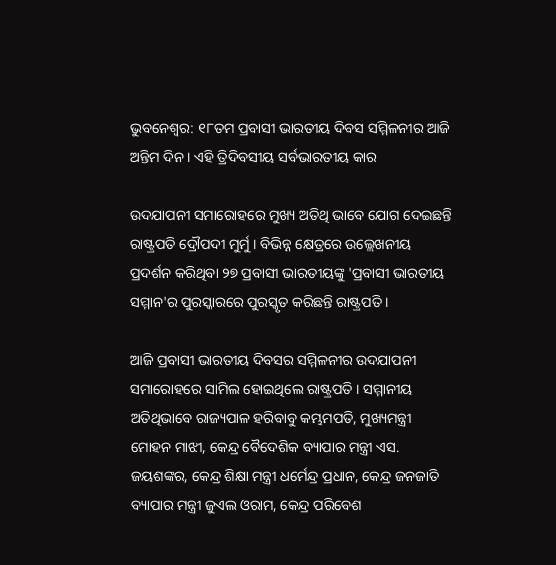ଭୁବନେଶ୍ବର: ୧୮ତମ ପ୍ରବାସୀ ଭାରତୀୟ ଦିବସ ସମ୍ମିଳନୀର ଆଜି ଅନ୍ତିମ ଦିନ । ଏହି ତ୍ରିଦିବସୀୟ ସର୍ବଭାରତୀୟ କାର

ଉଦଯାପନୀ ସମାରୋହରେ ମୁଖ୍ୟ ଅତିଥି ଭାବେ ଯୋଗ ଦେଇଛନ୍ତି ରାଷ୍ଟ୍ରପତି ଦ୍ରୌପଦୀ ମୁର୍ମୁ । ବିଭିନ୍ନ କ୍ଷେତ୍ରରେ ଉଲ୍ଲେଖନୀୟ ପ୍ରଦର୍ଶନ କରିଥିବା ୨୭ ପ୍ରବାସୀ ଭାରତୀୟଙ୍କୁ 'ପ୍ରବାସୀ ଭାରତୀୟ ସମ୍ମାନ'ର ପୁରସ୍କାରରେ ପୁରସ୍କୃତ କରିଛନ୍ତି ରାଷ୍ଟ୍ରପତି ।

ଆଜି ପ୍ରବାସୀ ଭାରତୀୟ ଦିବସର ସମ୍ମିଳନୀର ଉଦଯାପନୀ ସମାରୋହରେ ସାମିଲ ହୋଇଥିଲେ ରାଷ୍ଟ୍ରପତି । ସମ୍ମାନୀୟ ଅତିଥିଭାବେ ରାଜ୍ୟପାଳ ହରିବାବୁ କମ୍ଭମପତି, ମୁଖ୍ୟମନ୍ତ୍ରୀ ମୋହନ ମାଝୀ, କେନ୍ଦ୍ର ବୈଦେଶିକ ବ୍ୟାପାର ମନ୍ତ୍ରୀ ଏସ. ଜୟଶଙ୍କର, କେନ୍ଦ୍ର ଶିକ୍ଷା ମନ୍ତ୍ରୀ ଧର୍ମେନ୍ଦ୍ର ପ୍ରଧାନ, କେନ୍ଦ୍ର ଜନଜାତି ବ୍ୟାପାର ମନ୍ତ୍ରୀ ଜୁଏଲ ଓରାମ, କେନ୍ଦ୍ର ପରିବେଶ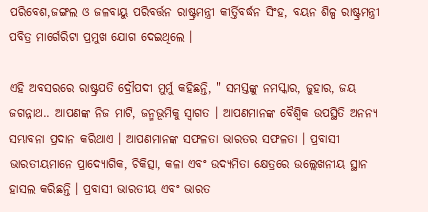ପରିବେଶ,ଜଙ୍ଗଲ ଓ ଜଳବାୟୁ ପରିବର୍ତ୍ତନ ରାଷ୍ଟ୍ରମନ୍ତ୍ରୀ କୀର୍ତ୍ତିବର୍ଦ୍ଧନ ସିଂହ, ବୟନ ଶିଳ୍ପ ରାଷ୍ଟ୍ରମନ୍ତ୍ରୀ ପବିତ୍ର ମାର୍ଗେରିଟା ପ୍ରମୁଖ ଯୋଗ ଦେଇଥିଲେ ।

ଏହି ଅବସରରେ ରାଷ୍ଟ୍ରପତି ଦ୍ରୌପଦୀ ମୁର୍ମୁ କହିଛନ୍ତି, " ସମସ୍ତଙ୍କୁ ନମସ୍କାର, ଜୁହାର, ଜୟ ଜଗନ୍ନାଥ.. ଆପଣଙ୍କ ନିଜ ମାଟି, ଜନ୍ମଭୂମିକୁ ସ୍ୱାଗତ । ଆପଣମାନଙ୍କ ବୈଶ୍ୱିକ ଉପସ୍ଥିତି ଅନନ୍ୟ ସମ୍ଭାବନା ପ୍ରଦାନ କରିଥାଏ । ଆପଣମାନଙ୍କ ସଫଳତା ଭାରତର ସଫଳତା । ପ୍ରବାସୀ ଭାରତୀୟମାନେ ପ୍ରାଦ୍ୟୋଗିକ, ଚିକିତ୍ସା, କଳା ଏବଂ ଉଦ୍ୟମିତା କ୍ଷେତ୍ରରେ ଉଲ୍ଲେଖନୀୟ ସ୍ଥାନ ହାସଲ କରିଛନ୍ତି । ପ୍ରବାସୀ ଭାରତୀୟ ଏବଂ ଭାରତ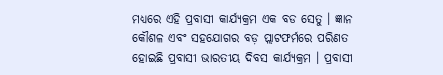ମଧ୍ୟରେ ଏହି ପ୍ରବାସୀ କାର୍ଯ୍ୟକ୍ରମ ଏକ ବଡ ସେତୁ । ଜ୍ଞାନ କୌଶଳ ଏବଂ ସହଯୋଗର ବଡ଼ ପ୍ଲାଟଫର୍ମରେ ପରିଣତ ହୋଇଛି ପ୍ରବାସୀ ଭାରତୀୟ ଦିବସ କାର୍ଯ୍ୟକ୍ରମ । ପ୍ରବାସୀ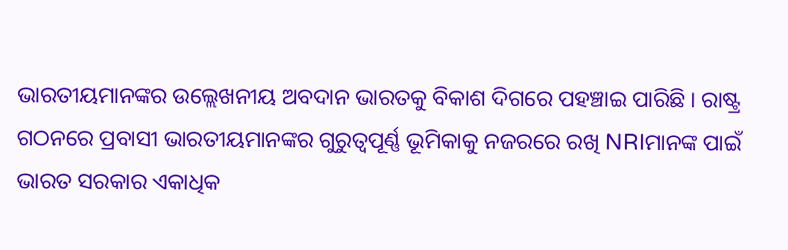ଭାରତୀୟମାନଙ୍କର ଉଲ୍ଲେଖନୀୟ ଅବଦାନ ଭାରତକୁ ବିକାଶ ଦିଗରେ ପହଞ୍ଚାଇ ପାରିଛି । ରାଷ୍ଟ୍ର ଗଠନରେ ପ୍ରବାସୀ ଭାରତୀୟମାନଙ୍କର ଗୁରୁତ୍ୱପୂର୍ଣ୍ଣ ଭୂମିକାକୁ ନଜରରେ ରଖି NRIମାନଙ୍କ ପାଇଁ ଭାରତ ସରକାର ଏକାଧିକ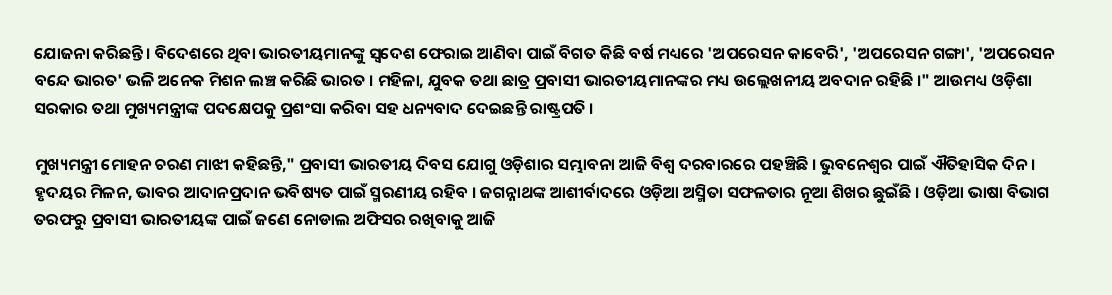ଯୋଜନା କରିଛନ୍ତି । ବିଦେଶରେ ଥିବା ଭାରତୀୟମାନଙ୍କୁ ସ୍ୱଦେଶ ଫେରାଇ ଆଣିବା ପାଇଁ ବିଗତ କିଛି ବର୍ଷ ମଧ୍ୟରେ 'ଅପରେସନ କାବେରି', 'ଅପରେସନ ଗଙ୍ଗା', 'ଅପରେସନ ବନ୍ଦେ ଭାରତ' ଭଳି ଅନେକ ମିଶନ ଲଞ୍ଚ କରିଛି ଭାରତ । ମହିଳା, ଯୁବକ ତଥା ଛାତ୍ର ପ୍ରବାସୀ ଭାରତୀୟମାନଙ୍କର ମଧ୍ୟ ଉଲ୍ଲେଖନୀୟ ଅବଦାନ ରହିଛି ।" ଆଉମଧ୍ୟ ଓଡ଼ିଶା ସରକାର ତଥା ମୁଖ୍ୟମନ୍ତ୍ରୀଙ୍କ ପଦକ୍ଷେପକୁ ପ୍ରଶଂସା କରିବା ସହ ଧନ୍ୟବାଦ ଦେଇଛନ୍ତି ରାଷ୍ଟ୍ରପତି ।

ମୁଖ୍ୟମନ୍ତ୍ରୀ ମୋହନ ଚରଣ ମାଝୀ କହିଛନ୍ତି," ପ୍ରବାସୀ ଭାରତୀୟ ଦିବସ ଯୋଗୁ ଓଡ଼ିଶାର ସମ୍ଭାବନା ଆଜି ବିଶ୍ୱ ଦରବାରରେ ପହଞ୍ଚିଛି । ଭୁବନେଶ୍ୱର ପାଇଁ ଐତିହାସିକ ଦିନ । ହୃଦୟର ମିଳନ, ଭାବର ଆଦାନପ୍ରଦାନ ଭବିଷ୍ୟତ ପାଇଁ ସ୍ମରଣୀୟ ରହିବ । ଜଗନ୍ନାଥଙ୍କ ଆଶୀର୍ବାଦରେ ଓଡ଼ିଆ ଅସ୍ମିତା ସଫଳତାର ନୂଆ ଶିଖର ଛୁଇଁଛି । ଓଡ଼ିଆ ଭାଷା ବିଭାଗ ତରଫରୁ ପ୍ରବାସୀ ଭାରତୀୟଙ୍କ ପାଇଁ ଜଣେ ନୋଡାଲ ଅଫିସର ରଖିବାକୁ ଆଜି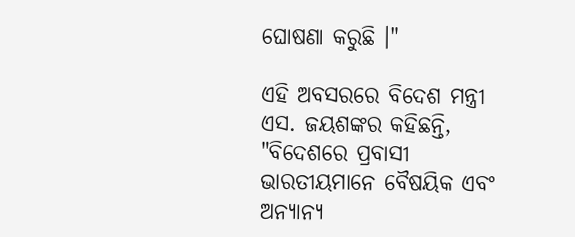ଘୋଷଣା କରୁଛି ।"

ଏହି ଅବସରରେ ବିଦେଶ ମନ୍ତ୍ରୀ ଏସ. ଜୟଶଙ୍କର କହିଛନ୍ତି, "ବିଦେଶରେ ପ୍ରବାସୀ ଭାରତୀୟମାନେ ବୈଷୟିକ ଏବଂ ଅନ୍ୟାନ୍ୟ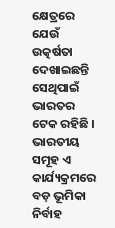କ୍ଷେତ୍ରରେ ଯେଉଁ ଉତ୍କର୍ଷତା ଦେଖାଇଛନ୍ତି ସେଥିପାଇଁ ଭାରତର ଟେକ ରହିଛି । ଭାରତୀୟ ସମୂହ ଏ କାର୍ଯ୍ୟକ୍ରମରେ ବଡ଼ ଭୂମିକା ନିର୍ବାହ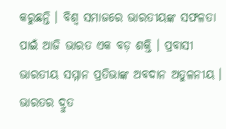କରୁଛନ୍ତି । ବିଶ୍ୱ ସମାଜରେ ଭାରତୀୟଙ୍କ ସଫଳତା ପାଇଁ ଆଜି ଭାରତ ଏକ ବଡ଼ ଶକ୍ତି । ପ୍ରବାସୀ ଭାରତୀୟ ସମ୍ମାନ ପ୍ରତିଭାଙ୍କ ଅବଦାନ ଅତୁଳନୀୟ । ଭାରତର ଦ୍ରୁତ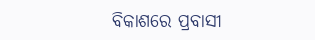ବିକାଶରେ ପ୍ରବାସୀ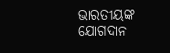ଭାରତୀୟଙ୍କ ଯୋଗଦାନ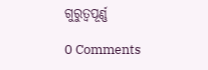ଗୁରୁତ୍ୱପୂର୍ଣ୍ଣ

0 Comments